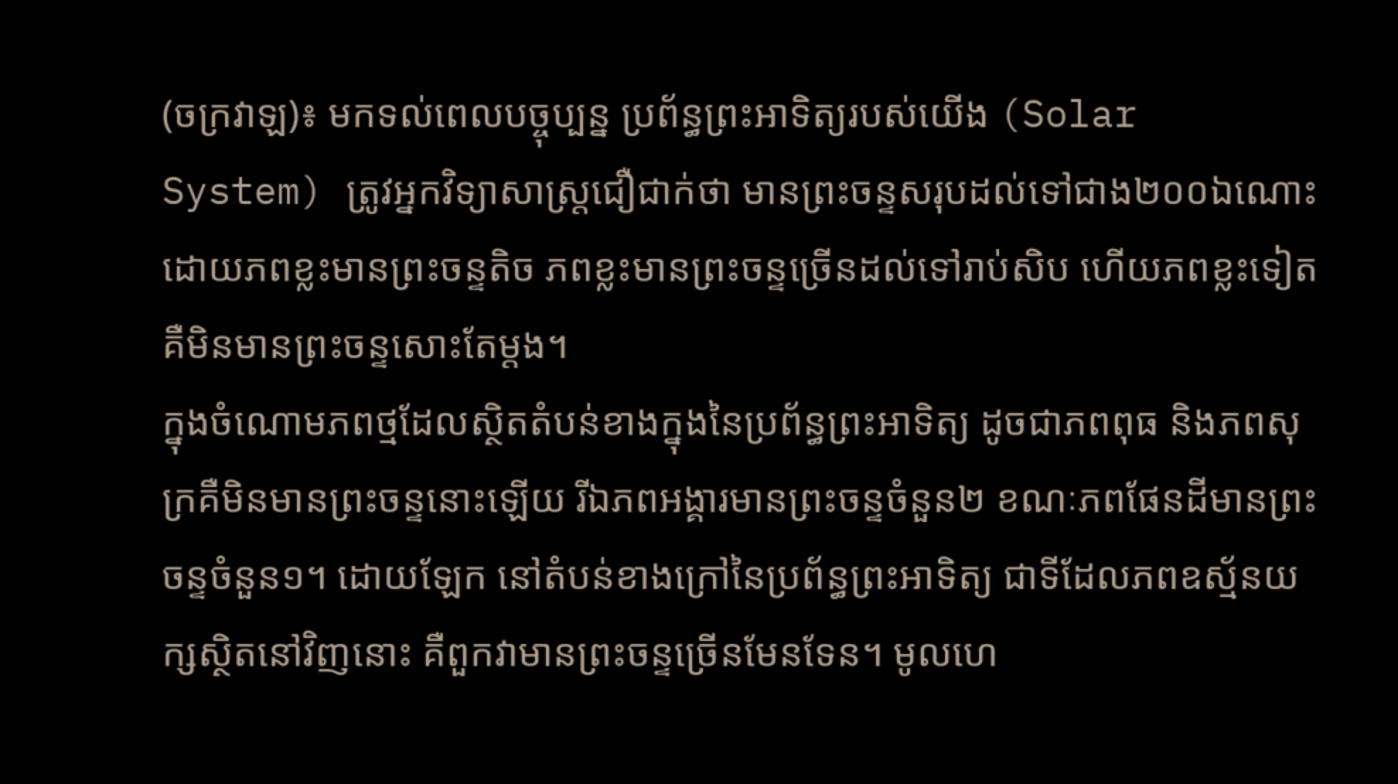(ចក្រវាឡ)៖ មកទល់ពេលបច្ចុប្បន្ន ប្រព័ន្ធព្រះអាទិត្យរបស់យើង (Solar System) ត្រូវអ្នកវិទ្យាសាស្រ្តជឿជាក់ថា មានព្រះចន្ទសរុបដល់ទៅជាង២០០ឯណោះ ដោយភពខ្លះមានព្រះចន្ទតិច ភពខ្លះមានព្រះចន្ទច្រើនដល់ទៅរាប់សិប ហើយភពខ្លះទៀតគឺមិនមានព្រះចន្ទសោះតែម្តង។
ក្នុងចំណោមភពថ្មដែលស្ថិតតំបន់ខាងក្នុងនៃប្រព័ន្ធព្រះអាទិត្យ ដូចជាភពពុធ និងភពសុក្រគឺមិនមានព្រះចន្ទនោះឡើយ រីឯភពអង្គារមានព្រះចន្ទចំនួន២ ខណៈភពផែនដីមានព្រះចន្ទចំនួន១។ ដោយឡែក នៅតំបន់ខាងក្រៅនៃប្រព័ន្ធព្រះអាទិត្យ ជាទីដែលភពឧស្ម័នយក្សស្ថិតនៅវិញនោះ គឺពួកវាមានព្រះចន្ទច្រើនមែនទែន។ មូលហេ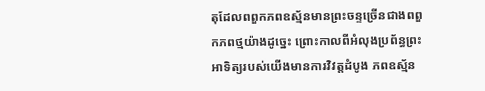តុដែលពពួកភពឧស្ម័នមានព្រះចន្ទច្រើនជាងពពួកភពថ្មយ៉ាងដូច្នេះ ព្រោះកាលពីអំលុងប្រព័ន្ធព្រះអាទិត្យរបស់យើងមានការវិវត្តដំបូង ភពឧស្ម័ន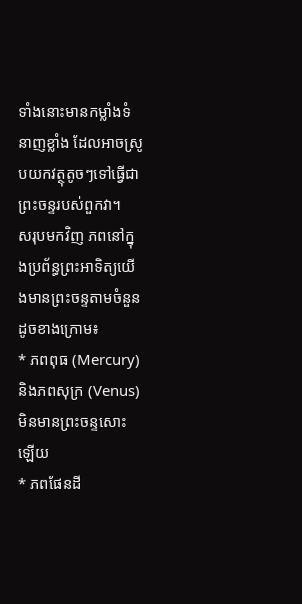ទាំងនោះមានកម្លាំងទំនាញខ្លាំង ដែលអាចស្រូបយកវត្ថុតូចៗទៅធ្វើជាព្រះចន្ទរបស់ពួកវា។
សរុបមកវិញ ភពនៅក្នុងប្រព័ន្ធព្រះអាទិត្យយើងមានព្រះចន្ទតាមចំនួនដូចខាងក្រោម៖
* ភពពុធ (Mercury) និងភពសុក្រ (Venus) មិនមានព្រះចន្ទសោះឡើយ
* ភពផែនដី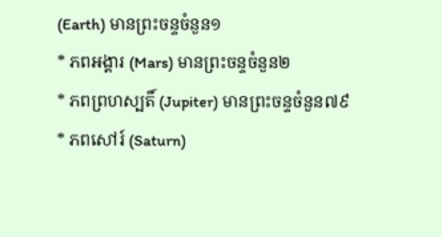(Earth) មានព្រះចន្ទចំនួន១
* ភពអង្គារ (Mars) មានព្រះចន្ទចំនួន២
* ភពព្រហស្បតិ៍ (Jupiter) មានព្រះចន្ទចំនួន៧៩
* ភពសៅរ៍ (Saturn)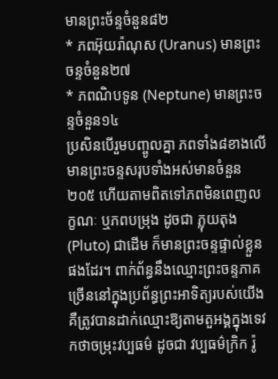មានព្រះច័ន្ទចំនួន៨២
* ភពអ៊ុយរ៉ាណុស (Uranus) មានព្រះចន្ទចំនួន២៧
* ភពណិបទូន (Neptune) មានព្រះចន្ទចំនួន១៤
ប្រសិនបើរួមបញ្ចូលគ្នា ភពទាំង៨ខាងលើមានព្រះចន្ទសរុបទាំងអស់មានចំនួន២០៥ ហើយតាមពិតទៅភពមិនពេញលក្ខណៈ ឬភពបម្រុង ដូចជា ភ្លុយតុង (Pluto) ជាដើម ក៏មានព្រះចន្ទផ្ទាល់ខ្លួនផងដែរ។ ពាក់ព័ន្ធនឹងឈ្មោះព្រះចន្ទភាគច្រើននៅក្នុងប្រព័ន្ធព្រះអាទិត្យរបស់យើង គឺត្រូវបានដាក់ឈ្មោះឱ្យតាមតួអង្គក្នុងទេវកថាចម្រុះវប្បធម៌ ដូចជា វប្បធម៌ក្រិក រ៉ូ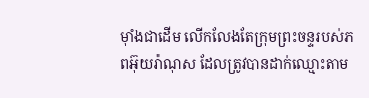ម៉ាំងជាដើម លើកលែងតែក្រុមព្រះចន្ទរបស់ភពអ៊ុយរ៉ាណុស ដែលត្រូវបានដាក់ឈ្មោះតាម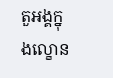តួអង្គក្នុងល្ខោន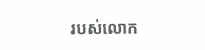របស់លោក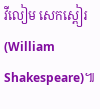វីលៀម សេកស្ពៀរ (William Shakespeare)៕